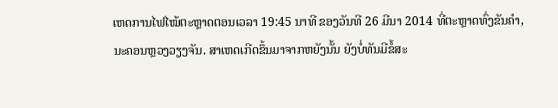ເຫດການໄຟໄໝ້ຕະຫຼາດຕອນເວລາ 19:45 ນາທີ ຂອງວັນທີ 26 ມີນາ 2014 ທີ່ຕະຫຼາດທົ່ງຂັນຄຳ,
ນະຄອນຫຼວງວຽງຈັນ. ສາເຫດເກີດຂຶ້ນມາຈາກຫຍັງນັ້ນ ຍັງບໍ່ທັນມີຂໍ້ສະ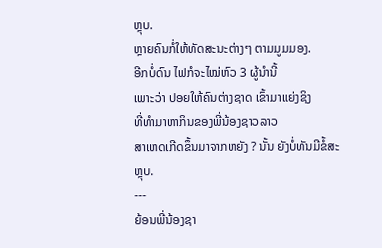ຫຼຸບ.
ຫຼາຍຄົນກໍ່ໃຫ້ທັດສະນະຕ່າງໆ ຕາມມູມມອງ.
ອີກບໍ່ດົນ ໄຟກໍຈະໄໝ່ຫົວ 3 ຜູ້ນຳນີ້
ເພາະວ່າ ປອຍໃຫ້ຄົນຕ່າງຊາດ ເຂົ້າມາແຍ່ງຊິງ
ທີ່ທຳມາຫາກິນຂອງພີ່ນ້ອງຊາວລາວ
ສາເຫດເກີດຂຶ້ນມາຈາກຫຍັງ ? ນັ້ນ ຍັງບໍ່ທັນມີຂໍ້ສະຫຼຸບ.
---
ຍ້ອນພີ່ນ້ອງຊາ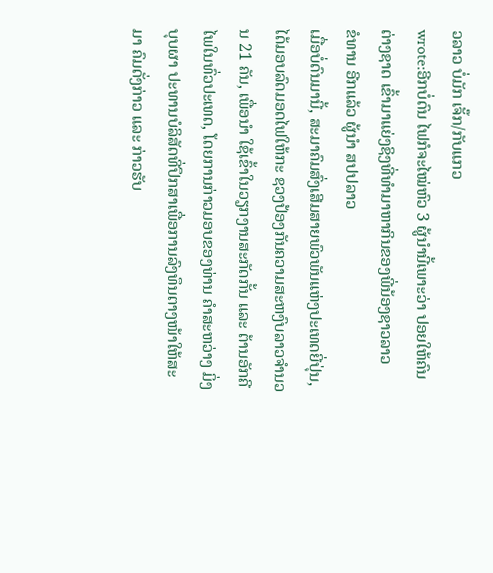ວລາວ ບໍ່ມັກ ເຈັ໊ກ/ກັບແກວ
wrote:ອີກບໍ່ດົນ ໄຟກໍຈະໄໝ່ຫົວ 3 ຜູ້ນຳນີ້ເພາະວ່າ ປອຍໃຫ້ຄົນຕ່າງຊາດ ເຂົ້າມາແຍ່ງຊິງທີ່ທຳມາຫາກິນຂອງພີ່ນ້ອງຊາວລາວ
ຂໍທານ ອີກແລ້ວ ຜູ້ນຳ ສປປລາວ
ເມື່ອບໍ່ດົນມານີ້, ສະມາຄົມສົ່ງເສີມສາຍພົວພັນແຫ່ງປະເທດຍີ່ປຸ່ນ, ໄດ້ມອບລົດມອດໄຟໃຫ້ກະ ຊວງປ້ອງກັນຄວາມສະຫງົບລາວຈຳນວນ 21 ຄັນ, ເພື່ອນຳ ໃຊ້ເຂົ້າໃນວຽກງານສະກັດກັ້ນ ແລະ ຕ້ານອັກຄີໄພໃນທົ່ວປະເທດ, ໂດຍການກ່າວມອບຂອງທ່ານ ຄຳສະຫວ່າງ ມິ່ງບຸບຜາ ປະທານບໍລິສັດທີ່ປຶກສາເພື່ອການລົງທຶນຕາງໜ້າໃຫ້ສະມາ ຄົມດັ່ງກ່າວ ແລະ ກ່າວຮັບ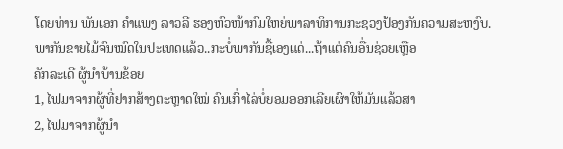ໂດຍທ່ານ ພັນເອກ ຄຳແພງ ລາວລີ ຮອງຫົວໜ້າກົມໃຫຍ່ພາລາທິການກະຊວງປ້ອງກັນຄວາມສະຫງົບ.
ພາກັນຂາຍໄມ້ຈົນໝົດໃນປະເທດແລ້ວ..ກະບໍ່ພາກັນຊື້ເອງແດ່...ຖ້າແຕ່ຄົນອື່ນຊ່ວຍເຫຼືອ
ຄັກລະເດີ ຜູ້ນຳບ້ານຂ້ອຍ
1, ໄຟມາຈາກຜູ້ທີ່ຢາກສ້າງຕະຫຼາດໃໝ່ ຄົນເກົ່າໄລ່ບໍ່ຍອມອອກເລີຍເຜົາໃຫ້ມັນແລ້ວສາ
2, ໄຟມາຈາກຜູ້ນຳ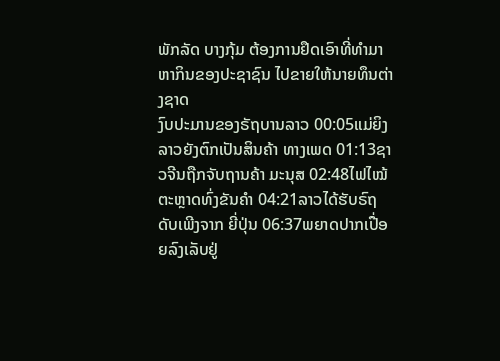ພັກລັດ ບາງກຸ້ມ ຕ້ອງການຢຶດເອົາທີ່ທຳມາຫາກິນຂອງປະຊາຊົນ ໄປຂາຍໃຫ້ນາຍທຶນຕ່າງຊາດ
ງົບປະມານຂອງຣັຖບານລາວ 00:05ແມ່ຍິງລາວຍັງຕົກເປັນສິນຄ້າ ທາງເພດ 01:13ຊາວຈີນຖືກຈັບຖານຄ້າ ມະນຸສ 02:48ໄຟໄໝ້ຕະຫຼາດທົ່ງຂັນຄຳ 04:21ລາວໄດ້ຮັບຣົຖດັບເພີງຈາກ ຍີ່ປຸ່ນ 06:37ພຍາດປາກເປື່ອຍລົງເລັບຢູ່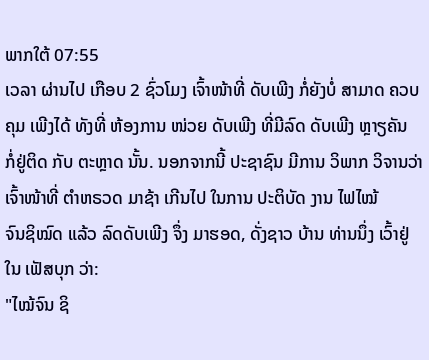ພາກໃຕ້ 07:55
ເວລາ ຜ່ານໄປ ເກືອບ 2 ຊົ່ວໂມງ ເຈົ້າໜ້າທີ່ ດັບເພີງ ກໍ່ຍັງບໍ່ ສາມາດ ຄວບຄຸມ ເພີງໄດ້ ທັງທີ່ ຫ້ອງການ ໜ່ວຍ ດັບເພີງ ທີ່ມີລົດ ດັບເພີງ ຫຼາຽຄັນ
ກໍ່ຢູ່ຕິດ ກັບ ຕະຫຼາດ ນັ້ນ. ນອກຈາກນີ້ ປະຊາຊົນ ມີການ ວິພາກ ວິຈານວ່າ ເຈົ້າໜ້າທີ່ ຕຳຫຣວດ ມາຊ້າ ເກີນໄປ ໃນການ ປະຕິບັດ ງານ ໄຟໄໝ້
ຈົນຊິໝົດ ແລ້ວ ລົດດັບເພີງ ຈຶ່ງ ມາຮອດ, ດັ່ງຊາວ ບ້ານ ທ່ານນຶ່ງ ເວົ້າຢູ່ໃນ ເຟັສບຸກ ວ່າ:
"ໄໝ້ຈົນ ຊິ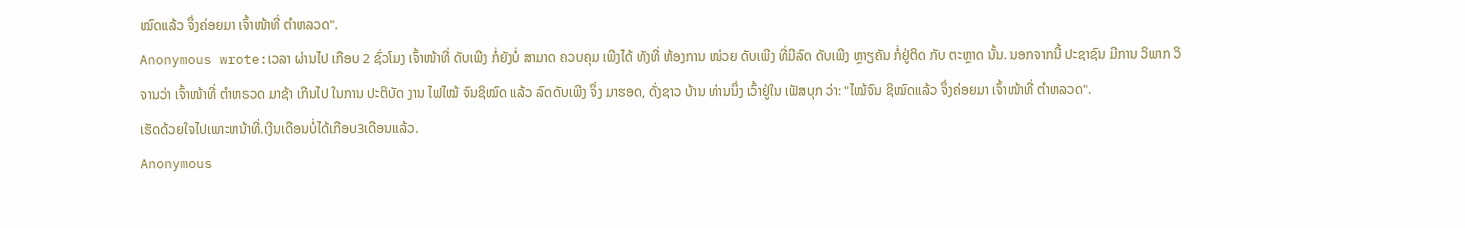ໝົດແລ້ວ ຈຶ່ງຄ່ອຍມາ ເຈົ້າໜ້າທີ່ ຕໍາຫລວດ".
Anonymous wrote:ເວລາ ຜ່ານໄປ ເກືອບ 2 ຊົ່ວໂມງ ເຈົ້າໜ້າທີ່ ດັບເພີງ ກໍ່ຍັງບໍ່ ສາມາດ ຄວບຄຸມ ເພີງໄດ້ ທັງທີ່ ຫ້ອງການ ໜ່ວຍ ດັບເພີງ ທີ່ມີລົດ ດັບເພີງ ຫຼາຽຄັນ ກໍ່ຢູ່ຕິດ ກັບ ຕະຫຼາດ ນັ້ນ. ນອກຈາກນີ້ ປະຊາຊົນ ມີການ ວິພາກ ວິຈານວ່າ ເຈົ້າໜ້າທີ່ ຕຳຫຣວດ ມາຊ້າ ເກີນໄປ ໃນການ ປະຕິບັດ ງານ ໄຟໄໝ້ ຈົນຊິໝົດ ແລ້ວ ລົດດັບເພີງ ຈຶ່ງ ມາຮອດ, ດັ່ງຊາວ ບ້ານ ທ່ານນຶ່ງ ເວົ້າຢູ່ໃນ ເຟັສບຸກ ວ່າ: "ໄໝ້ຈົນ ຊິໝົດແລ້ວ ຈຶ່ງຄ່ອຍມາ ເຈົ້າໜ້າທີ່ ຕໍາຫລວດ".
ເຮັດດ້ວຍໃຈໄປເພາະຫນ້າທີ່.ເງີນເດືອນບໍ່ໄດ້ເກືອບ3ເດືອນແລ້ວ.
Anonymous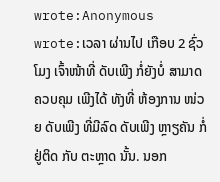wrote:Anonymous wrote:ເວລາ ຜ່ານໄປ ເກືອບ 2 ຊົ່ວໂມງ ເຈົ້າໜ້າທີ່ ດັບເພີງ ກໍ່ຍັງບໍ່ ສາມາດ ຄວບຄຸມ ເພີງໄດ້ ທັງທີ່ ຫ້ອງການ ໜ່ວຍ ດັບເພີງ ທີ່ມີລົດ ດັບເພີງ ຫຼາຽຄັນ ກໍ່ຢູ່ຕິດ ກັບ ຕະຫຼາດ ນັ້ນ. ນອກ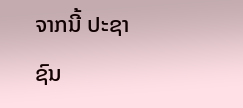ຈາກນີ້ ປະຊາຊົນ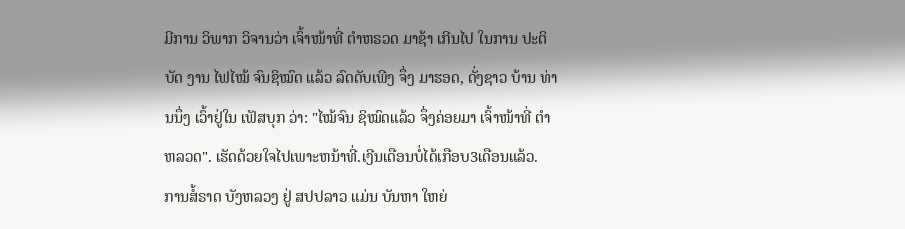ມີການ ວິພາກ ວິຈານວ່າ ເຈົ້າໜ້າທີ່ ຕຳຫຣວດ ມາຊ້າ ເກີນໄປ ໃນການ ປະຕິບັດ ງານ ໄຟໄໝ້ ຈົນຊິໝົດ ແລ້ວ ລົດດັບເພີງ ຈຶ່ງ ມາຮອດ, ດັ່ງຊາວ ບ້ານ ທ່ານນຶ່ງ ເວົ້າຢູ່ໃນ ເຟັສບຸກ ວ່າ: "ໄໝ້ຈົນ ຊິໝົດແລ້ວ ຈຶ່ງຄ່ອຍມາ ເຈົ້າໜ້າທີ່ ຕໍາຫລວດ". ເຮັດດ້ວຍໃຈໄປເພາະຫນ້າທີ່.ເງີນເດືອນບໍ່ໄດ້ເກືອບ3ເດືອນແລ້ວ.
ການສໍ້ຣາດ ບັງຫລວງ ຢູ່ ສປປລາວ ແມ່ນ ບັນຫາ ໃຫຍ່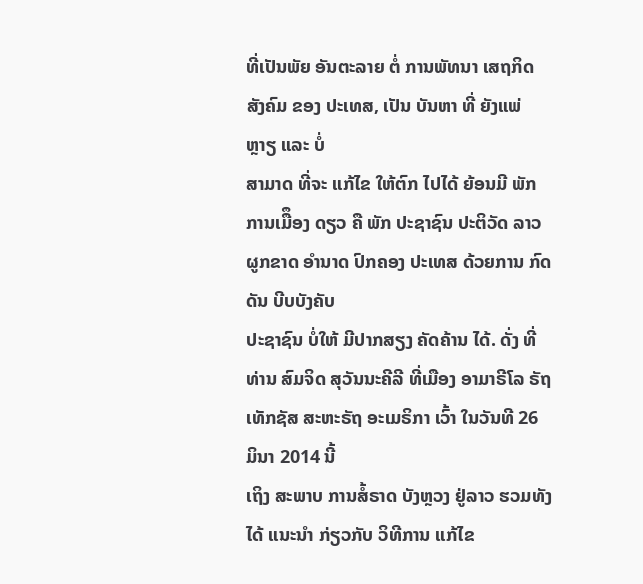ທີ່ເປັນພັຍ ອັນຕະລາຍ ຕໍ່ ການພັທນາ ເສຖກິດ ສັງຄົມ ຂອງ ປະເທສ, ເປັນ ບັນຫາ ທີ່ ຍັງແພ່ ຫຼາຽ ແລະ ບໍ່
ສາມາດ ທີ່ຈະ ແກ້ໄຂ ໃຫ້ຕົກ ໄປໄດ້ ຍ້ອນມີ ພັກ ການເມືຶອງ ດຽວ ຄື ພັກ ປະຊາຊົນ ປະຕິວັດ ລາວ ຜູກຂາດ ອໍານາດ ປົກຄອງ ປະເທສ ດ້ວຍການ ກົດດັນ ບີບບັງຄັບ
ປະຊາຊົນ ບໍ່ໃຫ້ ມີປາກສຽງ ຄັດຄ້ານ ໄດ້. ດັ່ງ ທີ່ທ່ານ ສົມຈິດ ສຸວັນນະຄີລີ ທີ່ເມືອງ ອາມາຣີໂລ ຣັຖ ເທັກຊັສ ສະຫະຣັຖ ອະເມຣິກາ ເວົ້າ ໃນວັນທີ 26 ມິນາ 2014 ນີ້
ເຖິງ ສະພາບ ການສໍ້ຣາດ ບັງຫຼວງ ຢູ່ລາວ ຮວມທັງ ໄດ້ ແນະນໍາ ກ່ຽວກັບ ວິທີການ ແກ້ໄຂ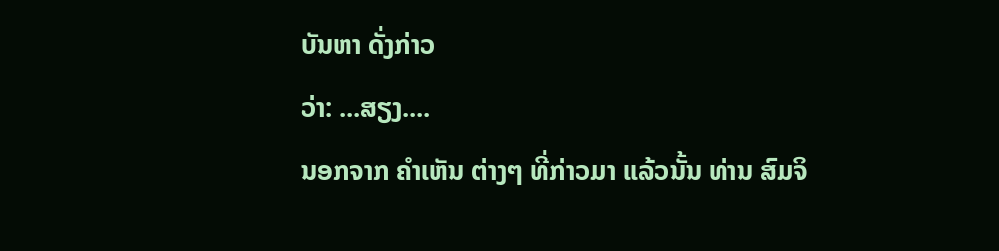ບັນຫາ ດັ່ງກ່າວ
ວ່າ: ...ສຽງ....
ນອກຈາກ ຄໍາເຫັນ ຕ່າງໆ ທີ່ກ່າວມາ ແລ້ວນັ້ນ ທ່ານ ສົມຈິ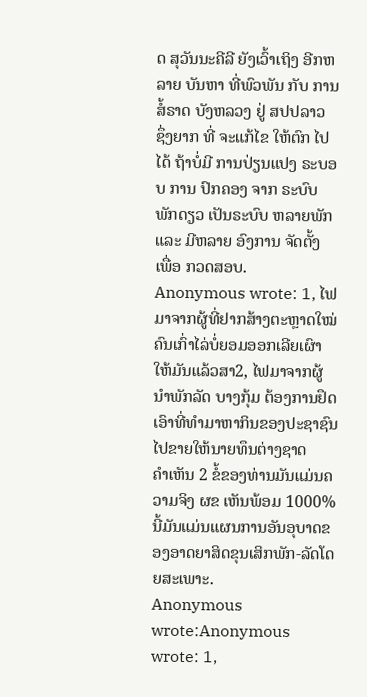ດ ສຸວັນນະຄີລີ ຍັງເວົ້າເຖິງ ອີກຫລາຍ ບັນຫາ ທີ່ພົວພັນ ກັບ ການສໍ້ຣາດ ບັງຫລວງ ຢູ່ ສປປລາວ
ຊຶ່ງຍາກ ທີ່ ຈະແກ້ໄຂ ໃຫ້ຕົກ ໄປໄດ້ ຖ້າບໍ່ມີ ການປ່ຽນແປງ ຣະບອບ ການ ປົກຄອງ ຈາກ ຣະບົບ ພັກດຽວ ເປັນຣະບົບ ຫລາຍພັກ ແລະ ມີຫລາຍ ອົງການ ຈັດຕັ້ງ ເພື່ອ ກວດສອບ.
Anonymous wrote: 1, ໄຟມາຈາກຜູ້ທີ່ຢາກສ້າງຕະຫຼາດໃໝ່ ຄົນເກົ່າໄລ່ບໍ່ຍອມອອກເລີຍເຜົາໃຫ້ມັນແລ້ວສາ2, ໄຟມາຈາກຜູ້ນຳພັກລັດ ບາງກຸ້ມ ຕ້ອງການຢຶດເອົາທີ່ທຳມາຫາກິນຂອງປະຊາຊົນ ໄປຂາຍໃຫ້ນາຍທຶນຕ່າງຊາດ
ຄຳເຫັນ 2 ຂໍ້ຂອງທ່ານມັນແມ່ນຄວາມຈິງ ຜຂ ເຫັນພ້ອມ 1000%
ນີ້ມັນແມ່ນແຜນການອັນອຸບາດຂອງອາດຍາສິດຂຸນເສິກພັກ-ລັດໂດຍສະເພາະ.
Anonymous wrote:Anonymous wrote: 1,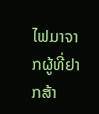ໄຟມາຈາກຜູ້ທີ່ຢາກສ້າ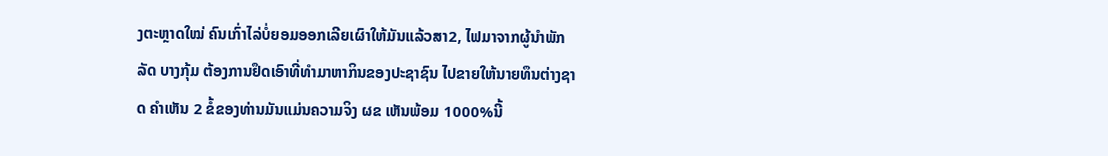ງຕະຫຼາດໃໝ່ ຄົນເກົ່າໄລ່ບໍ່ຍອມອອກເລີຍເຜົາໃຫ້ມັນແລ້ວສາ2, ໄຟມາຈາກຜູ້ນຳພັກລັດ ບາງກຸ້ມ ຕ້ອງການຢຶດເອົາທີ່ທຳມາຫາກິນຂອງປະຊາຊົນ ໄປຂາຍໃຫ້ນາຍທຶນຕ່າງຊາດ ຄຳເຫັນ 2 ຂໍ້ຂອງທ່ານມັນແມ່ນຄວາມຈິງ ຜຂ ເຫັນພ້ອມ 1000%ນີ້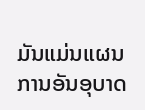ມັນແມ່ນແຜນການອັນອຸບາດ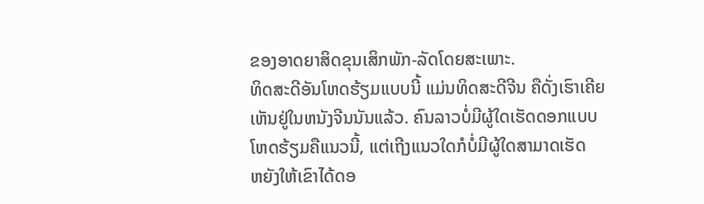ຂອງອາດຍາສິດຂຸນເສິກພັກ-ລັດໂດຍສະເພາະ.
ທິດສະດີອັນໂຫດຮ້ຽມແບບນີ້ ແມ່ນທິດສະດີຈີນ ຄືດັ່ງເຮົາເຄີຍ
ເຫັນຢູ່ໃນຫນັງຈີນນັນແລ້ວ. ຄົນລາວບໍ່ມີຜູ້ໃດເຮັດດອກແບບ
ໂຫດຮ້ຽມຄືແນວນີ້, ແຕ່ເຖີງແນວໃດກໍບໍ່ມີຜູ້ໃດສາມາດເຮັດ
ຫຍັງໃຫ້ເຂົາໄດ້ດອ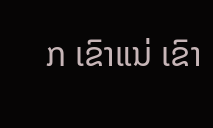ກ ເຂົາແນ່ ເຂົາ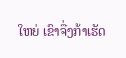ໃຫຍ່ ເຂົາຈື່ງກ້າເຮັດ